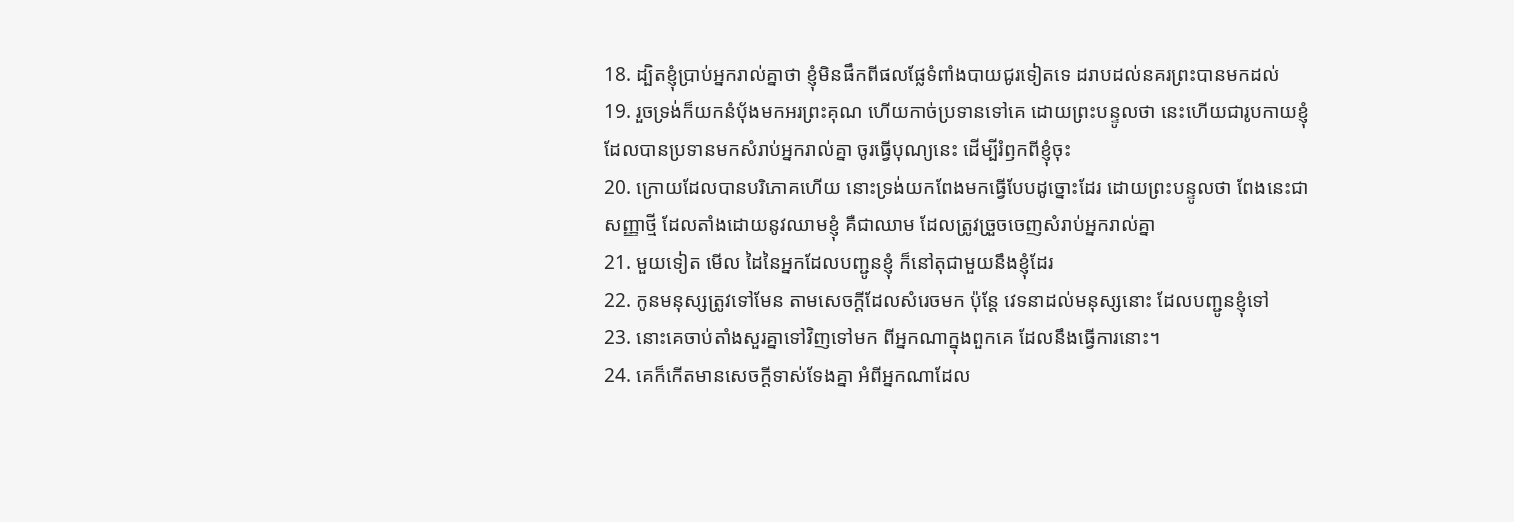18. ដ្បិតខ្ញុំប្រាប់អ្នករាល់គ្នាថា ខ្ញុំមិនផឹកពីផលផ្លែទំពាំងបាយជូរទៀតទេ ដរាបដល់នគរព្រះបានមកដល់
19. រួចទ្រង់ក៏យកនំបុ័ងមកអរព្រះគុណ ហើយកាច់ប្រទានទៅគេ ដោយព្រះបន្ទូលថា នេះហើយជារូបកាយខ្ញុំ ដែលបានប្រទានមកសំរាប់អ្នករាល់គ្នា ចូរធ្វើបុណ្យនេះ ដើម្បីរំឭកពីខ្ញុំចុះ
20. ក្រោយដែលបានបរិភោគហើយ នោះទ្រង់យកពែងមកធ្វើបែបដូច្នោះដែរ ដោយព្រះបន្ទូលថា ពែងនេះជាសញ្ញាថ្មី ដែលតាំងដោយនូវឈាមខ្ញុំ គឺជាឈាម ដែលត្រូវច្រួចចេញសំរាប់អ្នករាល់គ្នា
21. មួយទៀត មើល ដៃនៃអ្នកដែលបញ្ជូនខ្ញុំ ក៏នៅតុជាមួយនឹងខ្ញុំដែរ
22. កូនមនុស្សត្រូវទៅមែន តាមសេចក្ដីដែលសំរេចមក ប៉ុន្តែ វេទនាដល់មនុស្សនោះ ដែលបញ្ជូនខ្ញុំទៅ
23. នោះគេចាប់តាំងសួរគ្នាទៅវិញទៅមក ពីអ្នកណាក្នុងពួកគេ ដែលនឹងធ្វើការនោះ។
24. គេក៏កើតមានសេចក្ដីទាស់ទែងគ្នា អំពីអ្នកណាដែល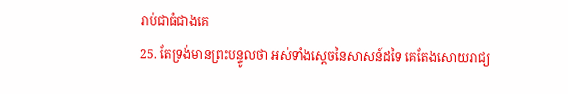រាប់ជាធំជាងគេ
25. តែទ្រង់មានព្រះបន្ទូលថា អស់ទាំងស្តេចនៃសាសន៍ដទៃ គេតែងសោយរាជ្យ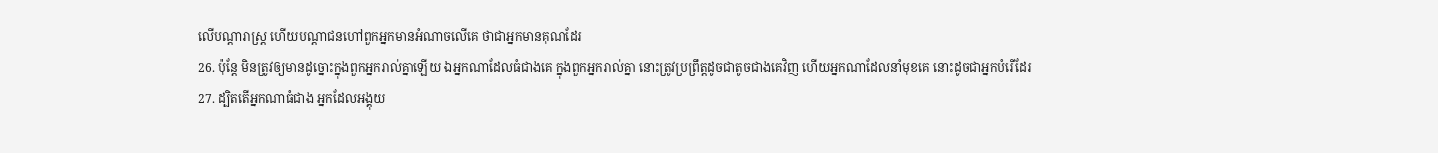លើបណ្តារាស្ត្រ ហើយបណ្តាជនហៅពួកអ្នកមានអំណាចលើគេ ថាជាអ្នកមានគុណដែរ
26. ប៉ុន្តែ មិនត្រូវឲ្យមានដូច្នោះក្នុងពួកអ្នករាល់គ្នាឡើយ ឯអ្នកណាដែលធំជាងគេ ក្នុងពួកអ្នករាល់គ្នា នោះត្រូវប្រព្រឹត្តដូចជាតូចជាងគេវិញ ហើយអ្នកណាដែលនាំមុខគេ នោះដូចជាអ្នកបំរើដែរ
27. ដ្បិតតើអ្នកណាធំជាង អ្នកដែលអង្គុយ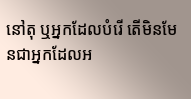នៅតុ ឬអ្នកដែលបំរើ តើមិនមែនជាអ្នកដែលអ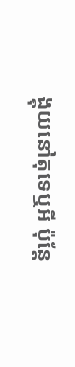ង្គុយនៅតុទេឬអី ប៉ុន្តែ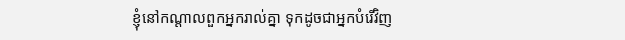ខ្ញុំនៅកណ្តាលពួកអ្នករាល់គ្នា ទុកដូចជាអ្នកបំរើវិញ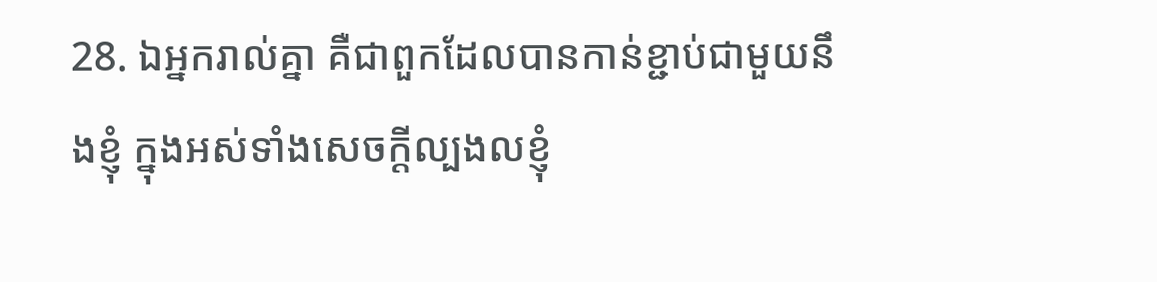28. ឯអ្នករាល់គ្នា គឺជាពួកដែលបានកាន់ខ្ជាប់ជាមួយនឹងខ្ញុំ ក្នុងអស់ទាំងសេចក្ដីល្បងលខ្ញុំ